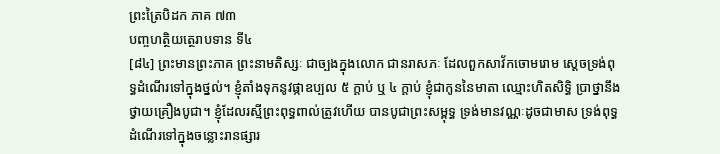ព្រះត្រៃបិដក ភាគ ៧៣
បញ្ចហត្ថិយត្ថេរាបទាន ទី៤
[៨៤] ព្រះមានព្រះភាគ ព្រះនាមតិស្សៈ ជាច្បងក្នុងលោក ជានរាសភៈ ដែលពួកសាវ័កចោមរោម ស្ដេចទ្រង់ពុទ្ធដំណើរទៅក្នុងថ្នល់។ ខ្ញុំតាំងទុកនូវផ្កាឧប្បល ៥ ក្តាប់ ឬ ៤ ក្តាប់ ខ្ញុំជាកូននៃមាតា ឈ្មោះហិតសិទ្ធិ ប្រាថ្នានឹងថ្វាយគ្រឿងបូជា។ ខ្ញុំដែលរស្មីព្រះពុទ្ធពាល់ត្រូវហើយ បានបូជាព្រះសម្ពុទ្ធ ទ្រង់មានវណ្ណៈដូចជាមាស ទ្រង់ពុទ្ធដំណើរទៅក្នុងចន្លោះរានផ្សារ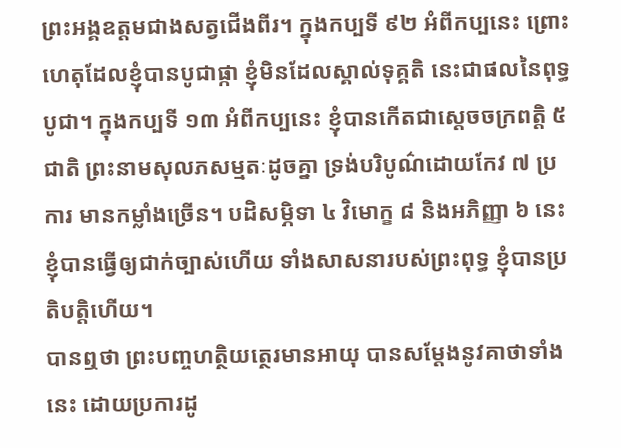ព្រះអង្គឧត្តមជាងសត្វជើងពីរ។ ក្នុងកប្បទី ៩២ អំពីកប្បនេះ ព្រោះហេតុដែលខ្ញុំបានបូជាផ្កា ខ្ញុំមិនដែលស្គាល់ទុគ្គតិ នេះជាផលនៃពុទ្ធបូជា។ ក្នុងកប្បទី ១៣ អំពីកប្បនេះ ខ្ញុំបានកើតជាស្ដេចចក្រពត្តិ ៥ ជាតិ ព្រះនាមសុលភសម្មតៈដូចគ្នា ទ្រង់បរិបូណ៌ដោយកែវ ៧ ប្រការ មានកម្លាំងច្រើន។ បដិសម្ភិទា ៤ វិមោក្ខ ៨ និងអភិញ្ញា ៦ នេះ ខ្ញុំបានធ្វើឲ្យជាក់ច្បាស់ហើយ ទាំងសាសនារបស់ព្រះពុទ្ធ ខ្ញុំបានប្រតិបត្តិហើយ។
បានឮថា ព្រះបញ្ចហត្ថិយត្ថេរមានអាយុ បានសម្ដែងនូវគាថាទាំងនេះ ដោយប្រការដូ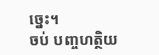ច្នេះ។
ចប់ បញ្ចហត្ថិយ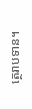ត្ថេរាបទាន។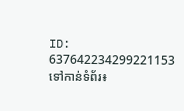ID: 637642234299221153
ទៅកាន់ទំព័រ៖